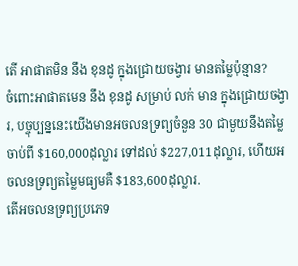តើ អាផាតមិន នឹង ខុនដូ ក្នុងជ្រោយចង្វារ មានតម្លៃប៉ុន្មាន?
ចំពោះអាផាតមេន នឹង ខុនដូ សម្រាប់ លក់ មាន ក្នុងជ្រោយចង្វារ, បច្ចុប្បន្ននេះយើងមានអចលនទ្រព្យចំនួន 30 ជាមួយនឹងតម្លៃចាប់ពី $160,000ដុល្លារ ទៅដល់ $227,011ដុល្លារ, ហើយអចលនទ្រព្យតម្លៃមធ្យមគឺ $183,600ដុល្លារ.
តើអចលនទ្រព្យប្រភេទ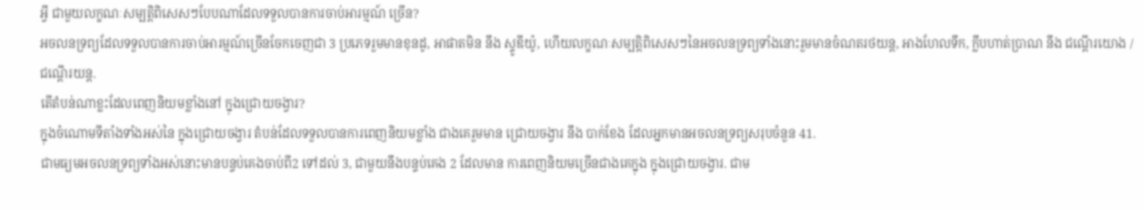អ្វី ជាមួយលក្ខណៈសម្បត្តិពិសេសៗបែបណាដែលទទួលបានការចាប់អារម្មណ៍ ច្រើន?
អចលនទ្រព្យដែលទទួលបានការចាប់អារម្មណ៍ច្រើនចែកចេញជា 3 ប្រភេទរួមមានខុនដូ, អាផាតមិន នឹង ស្ទូឌីយ៉ូ, ហើយលក្ខណៈសម្បត្តិពិសេសៗនៃអចលនទ្រព្យទាំងនោះរួមមានចំណតរថយន្ត, អាងហែលទឹក, ក្លឹបហាត់ប្រាណ នឹង ជណ្តើរយោង / ជណ្តើរយន្ត.
តើតំបន់ណាខ្លះដែលពេញនិយមខ្លាំងនៅ ក្នុងជ្រោយចង្វារ?
ក្នុងចំណោមទីតាំងទាំងអស់នៃ ក្នុងជ្រោយចង្វារ តំបន់ដែលទទួលបានការពេញនិយមខ្លាំង ជាងគេរួមមាន ជ្រោយចង្វារ នឹង បាក់ខែង ដែលអ្នកមានអចលនទ្រព្យសរុបចំនួន 41.
ជាមធ្យមអចលនទ្រព្យទាំងអស់នោះមានបន្ទប់គេងចាប់ពី2 ទៅដល់ 3, ជាមួយនឹងបន្ទប់គេង 2 ដែលមាន ការពេញនិយមច្រើនជាងគេក្នុង ក្នុងជ្រោយចង្វារ. ជាម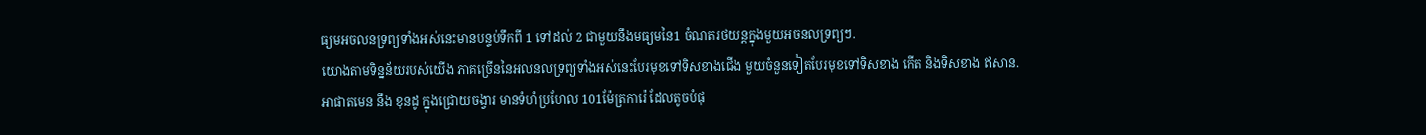ធ្យមអចលនទ្រព្យទាំងអស់នេះមានបន្ទប់ទឹកពី 1 ទៅដល់ 2 ជាមួយនឹងមធ្យមនៃ1 ចំណតរថយន្តក្នុងមួយអចនលទ្រព្យៗ.
យោងតាមទិន្នន័យរបស់យើង ភាគច្រើននៃអលនលទ្រព្យទាំងអស់នេះបែរមុខទៅទិសខាងជើង មួយចំនួនទៀតបែរមុខទៅទិសខាង កើត និងទិសខាង ឥសាន.
អាផាតមេន នឹង ខុនដូ ក្នុងជ្រោយចង្វារ មានទំហំប្រហែល 101ម៉ែត្រការ៉េ ដែលតូចបំផុ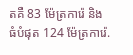តគឺ 83 ម៉ែត្រការ៉េ និង ធំបំផុត 124 ម៉ែត្រការ៉េ.